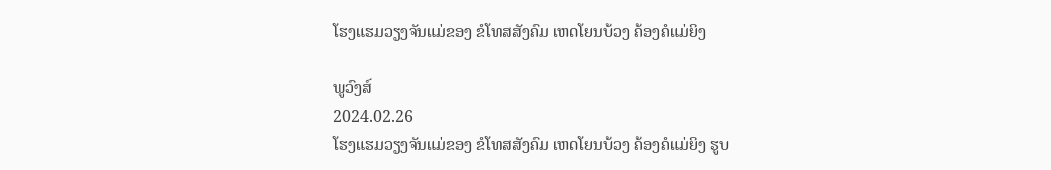ໂຮງແຮມວຽງຈັນແມ່ຂອງ ຂໍໂທສສັງຄົມ ເຫດໂຍນບ້ວງ ຄ້ອງຄໍແມ່ຍິງ

ພູວົງສ໌
2024.02.26
ໂຮງແຮມວຽງຈັນແມ່ຂອງ ຂໍໂທສສັງຄົມ ເຫດໂຍນບ້ວງ ຄ້ອງຄໍແມ່ຍິງ ຮູບ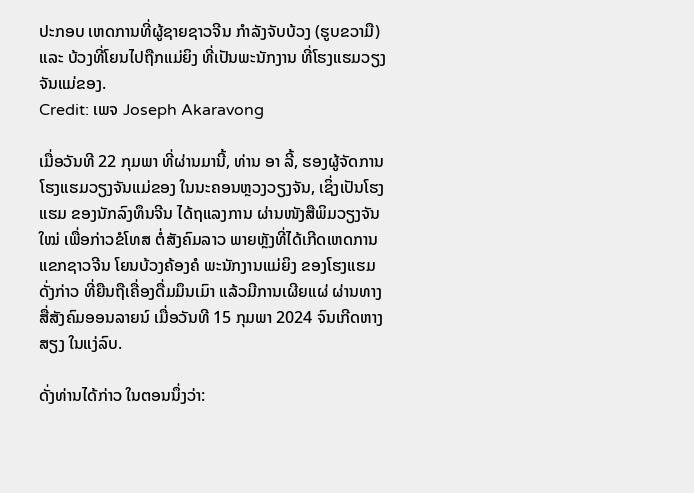ປະກອບ ເຫດການທີ່ຜູ້ຊາຍຊາວຈີນ ກຳລັງຈັບບ້ວງ (ຮູບຂວາມື) ແລະ ບ້ວງທີ່ໂຍນໄປຖືກແມ່ຍິງ ທີ່ເປັນພະນັກງານ ທີ່ໂຮງແຮມວຽງຈັນແມ່ຂອງ.
Credit: ເພຈ Joseph Akaravong

ເມື່ອວັນທີ 22 ກຸມພາ ທີ່ຜ່ານມານີ້, ທ່ານ ອາ ລີ້, ຮອງຜູ້ຈັດການ ໂຮງແຮມວຽງຈັນແມ່ຂອງ ໃນນະຄອນຫຼວງວຽງຈັນ, ເຊິ່ງເປັນໂຮງແຮມ ຂອງນັກລົງທຶນຈີນ ໄດ້ຖແລງການ ຜ່ານໜັງສືພິມວຽງຈັນໃໝ່ ເພື່ອກ່າວຂໍໂທສ ຕໍ່ສັງຄົມລາວ ພາຍຫຼັງທີ່ໄດ້ເກີດເຫດການ ແຂກຊາວຈີນ ໂຍນບ້ວງຄ້ອງຄໍ ພະນັກງານແມ່ຍິງ ຂອງໂຮງແຮມດັ່ງກ່າວ ທີ່ຍືນຖືເຄື່ອງດື່ມມຶນເມົາ ແລ້ວມີການເຜີຍແຜ່ ຜ່ານທາງສື່ສັງຄົມອອນລາຍນ໌ ເມື່ອວັນທີ 15 ກຸມພາ 2024 ຈົນເກີດຫາງສຽງ ໃນແງ່ລົບ.

ດັ່ງທ່ານໄດ້ກ່າວ ໃນຕອນນຶ່ງວ່າ: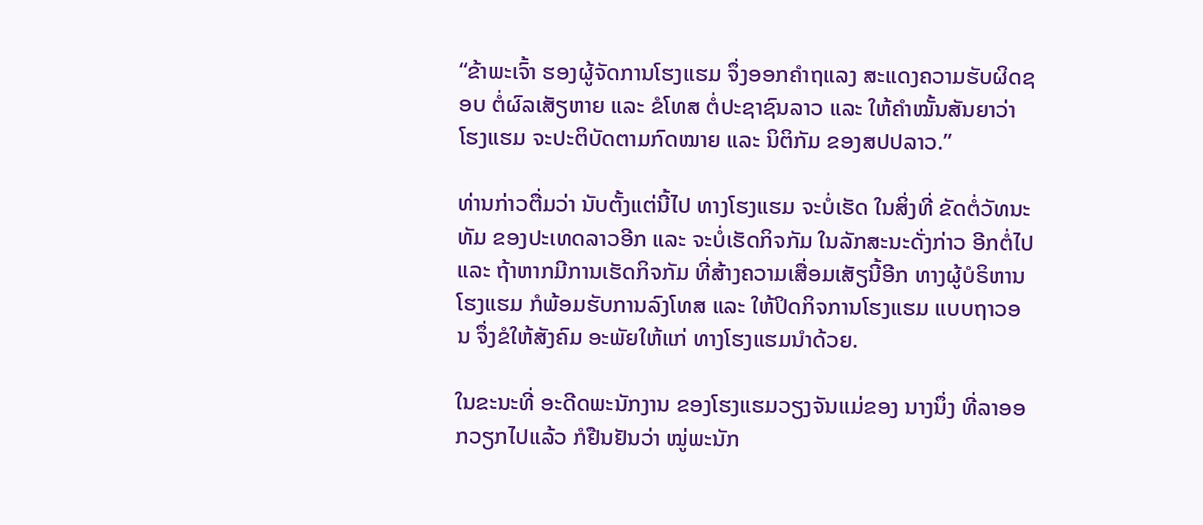“ຂ້າພະເຈົ້າ ຮອງຜູ້ຈັດການໂຮງແຮມ ຈຶ່ງອອກຄຳຖແລງ ສະແດງຄວາມຮັບຜິດຊອບ ຕໍ່ຜົລເສັຽຫາຍ ແລະ ຂໍໂທສ ຕໍ່ປະຊາຊົນລາວ ແລະ ໃຫ້ຄຳໝັ້ນສັນຍາວ່າ ໂຮງແຮມ ຈະປະຕິບັດຕາມກົດໝາຍ ແລະ ນິຕິກັມ ຂອງສປປລາວ.”

ທ່ານກ່າວຕື່ມວ່າ ນັບຕັ້ງແຕ່ນີ້ໄປ ທາງໂຮງແຮມ ຈະບໍ່ເຮັດ ໃນສິ່ງທີ່ ຂັດຕໍ່ວັທນະທັມ ຂອງປະເທດລາວອີກ ແລະ ຈະບໍ່ເຮັດກິຈກັມ ໃນລັກສະນະດັ່ງກ່າວ ອີກຕໍ່ໄປ ແລະ ຖ້າຫາກມີການເຮັດກິຈກັມ ທີ່ສ້າງຄວາມເສື່ອມເສັຽນີ້ອີກ ທາງຜູ້ບໍຣິຫານໂຮງແຮມ ກໍພ້ອມຮັບການລົງໂທສ ແລະ ໃຫ້ປິດກິຈການໂຮງແຮມ ແບບຖາວອນ ຈຶ່ງຂໍໃຫ້ສັງຄົມ ອະພັຍໃຫ້ແກ່ ທາງໂຮງແຮມນຳດ້ວຍ.

ໃນຂະນະທີ່ ອະດີດພະນັກງານ ຂອງໂຮງແຮມວຽງຈັນແມ່ຂອງ ນາງນຶ່ງ ທີ່ລາອອກວຽກໄປແລ້ວ ກໍຢືນຢັນວ່າ ໝູ່ພະນັກ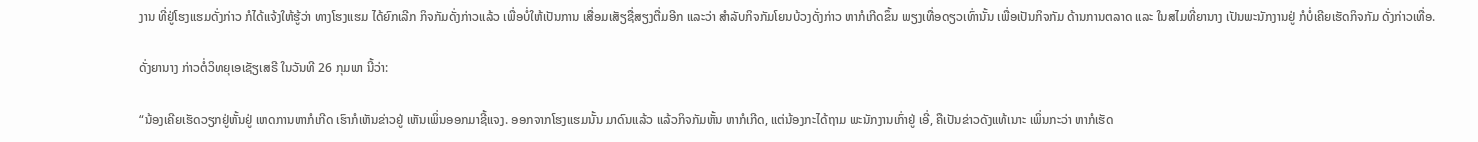ງານ ທີ່ຢູ່ໂຮງແຮມດັ່ງກ່າວ ກໍໄດ້ແຈ້ງໃຫ້ຮູ້ວ່າ ທາງໂຮງແຮມ ໄດ້ຍົກເລີກ ກິຈກັມດັ່ງກ່າວແລ້ວ ເພື່ອບໍ່ໃຫ້ເປັນການ ເສື່ອມເສັຽຊື່ສຽງຕື່ມອີກ ແລະວ່າ ສຳລັບກິຈກັມໂຍນບ້ວງດັ່ງກ່າວ ຫາກໍເກີດຂຶ້ນ ພຽງເທື່ອດຽວເທົ່ານັ້ນ ເພື່ອເປັນກິຈກັມ ດ້ານການຕລາດ ແລະ ໃນສໄມທີ່ຍານາງ ເປັນພະນັກງານຢູ່ ກໍບໍ່ເຄີຍເຮັດກິຈກັມ ດັ່ງກ່າວເທື່ອ.

ດັ່ງຍານາງ ກ່າວຕໍ່ວິທຍຸເອເຊັຽເສຣີ ໃນວັນທີ 26 ກຸມພາ ນີ້ວ່າ:

“ນ້ອງເຄີຍເຮັດວຽກຢູ່ຫັ້ນຢູ່ ເຫດການຫາກໍເກີດ ເຮົາກໍເຫັນຂ່າວຢູ່ ເຫັນເພິ່ນອອກມາຊີ້ແຈງ. ອອກຈາກໂຮງແຮມນັ້ນ ມາດົນແລ້ວ ແລ້ວກິຈກັມຫັ້ນ ຫາກໍເກີດ, ແຕ່ນ້ອງກະໄດ້ຖາມ ພະນັກງານເກົ່າຢູ່ ເອີ່, ຄືເປັນຂ່າວດັງແທ້ເນາະ ເພິ່ນກະວ່າ ຫາກໍເຮັດ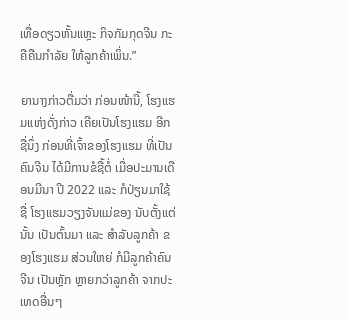ເທື່ອດຽວຫັ້ນແຫຼະ ກິຈກັມກຸດຈີນ ກະຄືຄືນກຳລັຍ ໃຫ້ລູກຄ້າເພິ່ນ.”

ຍານາງກ່າວຕື່ມວ່າ ກ່ອນໜ້ານີ້, ໂຮງແຮມແຫ່ງດັ່ງກ່າວ ເຄີຍເປັນໂຮງແຮມ ອີກຊື່ນຶ່ງ ກ່ອນທີ່ເຈົ້າຂອງໂຮງແຮມ ທີ່ເປັນຄົນຈີນ ໄດ້ມີການຂໍຊື້ຕໍ່ ເມື່ອປະມານເດືອນມີນາ ປີ 2022 ແລະ ກໍປ່ຽນມາໃຊ້ຊື່ ໂຮງແຮມວຽງຈັນແມ່ຂອງ ນັບຕັ້ງແຕ່ນັ້ນ ເປັນຕົ້ນມາ ແລະ ສຳລັບລູກຄ້າ ຂອງໂຮງແຮມ ສ່ວນໃຫຍ່ ກໍມີລູກຄ້າຄົນຈີນ ເປັນຫຼັກ ຫຼາຍກວ່າລູກຄ້າ ຈາກປະເທດອື່ນໆ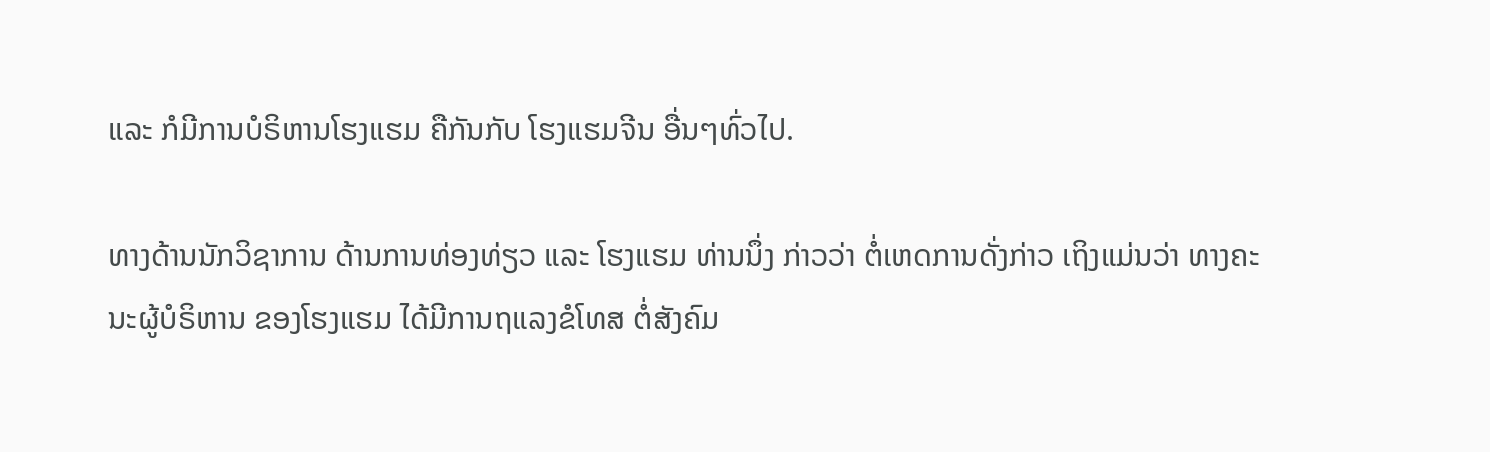ແລະ ກໍມີການບໍຣິຫານໂຮງແຮມ ຄືກັນກັບ ໂຮງແຮມຈີນ ອື່ນໆທົ່ວໄປ.

ທາງດ້ານນັກວິຊາການ ດ້ານການທ່ອງທ່ຽວ ແລະ ໂຮງແຮມ ທ່ານນຶ່ງ ກ່າວວ່າ ຕໍ່ເຫດການດັ່ງກ່າວ ເຖິງແມ່ນວ່າ ທາງຄະນະຜູ້ບໍຣິຫານ ຂອງໂຮງແຮມ ໄດ້ມີການຖແລງຂໍໂທສ ຕໍ່ສັງຄົມ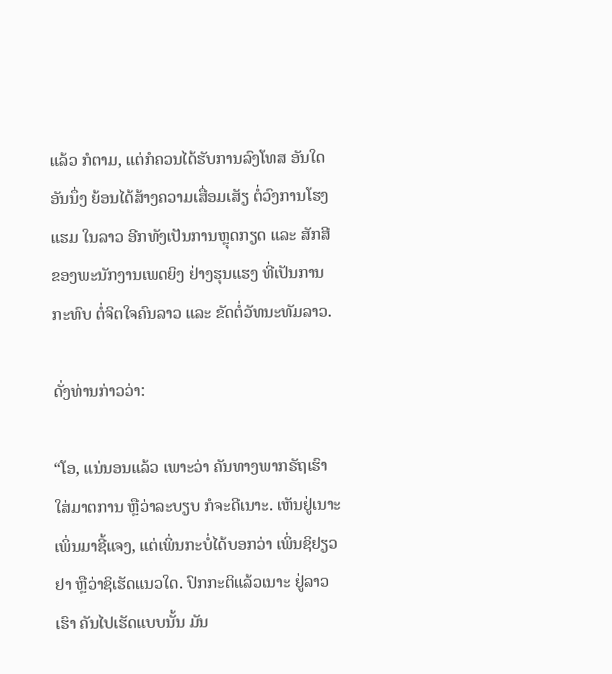ແລ້ວ ກໍຕາມ, ແຕ່ກໍຄວນໄດ້ຮັບການລົງໂທສ ອັນໃດອັນນຶ່ງ ຍ້ອນໄດ້ສ້າງຄວາມເສື່ອມເສັຽ ຕໍ່ວົງການໂຮງແຮມ ໃນລາວ ອີກທັງເປັນການຫຼຸດກຽດ ແລະ ສັກສີ ຂອງພະນັກງານເພດຍິງ ຢ່າງຮຸນແຮງ ທີ່ເປັນການກະທົບ ຕໍ່ຈິຕໃຈຄົນລາວ ແລະ ຂັດຕໍ່ວັທນະທັມລາວ.

ດັ່ງທ່ານກ່າວວ່າ:

“ໂອ, ແນ່ນອນແລ້ວ ເພາະວ່າ ຄັນທາງພາກຣັຖເຮົາ ໃສ່ມາຕການ ຫຼືວ່າລະບຽບ ກໍຈະດີເນາະ. ເຫັນຢູ່ເນາະ ເພິ່ນມາຊີ້ແຈງ, ແຕ່ເພິ່ນກະບໍ່ໄດ້ບອກວ່າ ເພິ່ນຊິຢຽວຢາ ຫຼືວ່າຊິເຮັດແນວໃດ. ປົກກະຕິແລ້ວເນາະ ຢູ່ລາວເຮົາ ຄັນໄປເຮັດແບບນັ້ນ ມັນ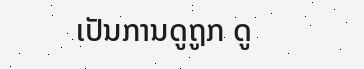ເປັນການດູຖູກ ດູ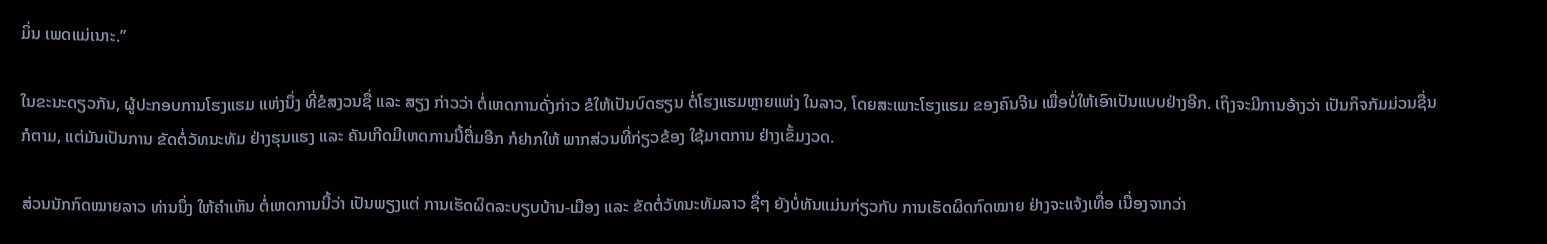ມິ່ນ ເພດແມ່ເນາະ.”

ໃນຂະນະດຽວກັນ, ຜູ້ປະກອບການໂຮງແຮມ ແຫ່ງນຶ່ງ ທີ່ຂໍສງວນຊື່ ແລະ ສຽງ ກ່າວວ່າ ຕໍ່ເຫດການດັ່ງກ່າວ ຂໍໃຫ້ເປັນບົດຮຽນ ຕໍ່ໂຮງແຮມຫຼາຍແຫ່ງ ໃນລາວ, ໂດຍສະເພາະໂຮງແຮມ ຂອງຄົນຈີນ ເພື່ອບໍ່ໃຫ້ເອົາເປັນແບບຢ່າງອີກ. ເຖິງຈະມີການອ້າງວ່າ ເປັນກິຈກັມມ່ວນຊື່ນ ກໍຕາມ, ແຕ່ມັນເປັນການ ຂັດຕໍ່ວັທນະທັມ ຢ່າງຮຸນແຮງ ແລະ ຄັນເກີດມີເຫດການນີ້ຕື່ມອີກ ກໍຢາກໃຫ້ ພາກສ່ວນທີ່ກ່ຽວຂ້ອງ ໃຊ້ມາຕການ ຢ່າງເຂັ້ມງວດ.

ສ່ວນນັກກົດໝາຍລາວ ທ່ານນຶ່ງ ໃຫ້ຄຳເຫັນ ຕໍ່ເຫດການນີ້ວ່າ ເປັນພຽງແຕ່ ການເຮັດຜິດລະບຽບບ້ານ-ເມືອງ ແລະ ຂັດຕໍ່ວັທນະທັມລາວ ຊື່ໆ ຍັງບໍ່ທັນແມ່ນກ່ຽວກັບ ການເຮັດຜິດກົດໝາຍ ຢ່າງຈະແຈ້ງເທື່ອ ເນື່ອງຈາກວ່າ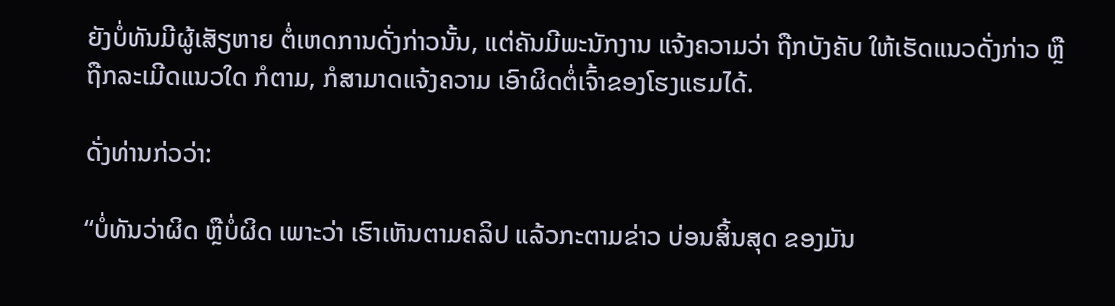ຍັງບໍ່ທັນມີຜູ້ເສັຽຫາຍ ຕໍ່ເຫດການດັ່ງກ່າວນັ້ນ, ແຕ່ຄັນມີພະນັກງານ ແຈ້ງຄວາມວ່າ ຖືກບັງຄັບ ໃຫ້ເຮັດແນວດັ່ງກ່າວ ຫຼືຖືກລະເມີດແນວໃດ ກໍຕາມ, ກໍສາມາດແຈ້ງຄວາມ ເອົາຜິດຕໍ່ເຈົ້າຂອງໂຮງແຮມໄດ້.

ດັ່ງທ່ານກ່ວວ່າ:

“ບໍ່ທັນວ່າຜິດ ຫຼືບໍ່ຜິດ ເພາະວ່າ ເຮົາເຫັນຕາມຄລິປ ແລ້ວກະຕາມຂ່າວ ບ່ອນສິ້ນສຸດ ຂອງມັນ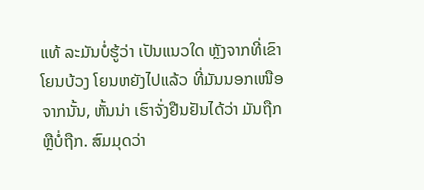ແທ້ ລະມັນບໍ່ຮູ້ວ່າ ເປັນແນວໃດ ຫຼັງຈາກທີ່ເຂົາໂຍນບ້ວງ ໂຍນຫຍັງໄປແລ້ວ ທີ່ມັນນອກເໜືອຈາກນັ້ນ, ຫັ້ນນ່າ ເຮົາຈັ່ງຢືນຢັນໄດ້ວ່າ ມັນຖືກ ຫຼືບໍ່ຖືກ. ສົມມຸດວ່າ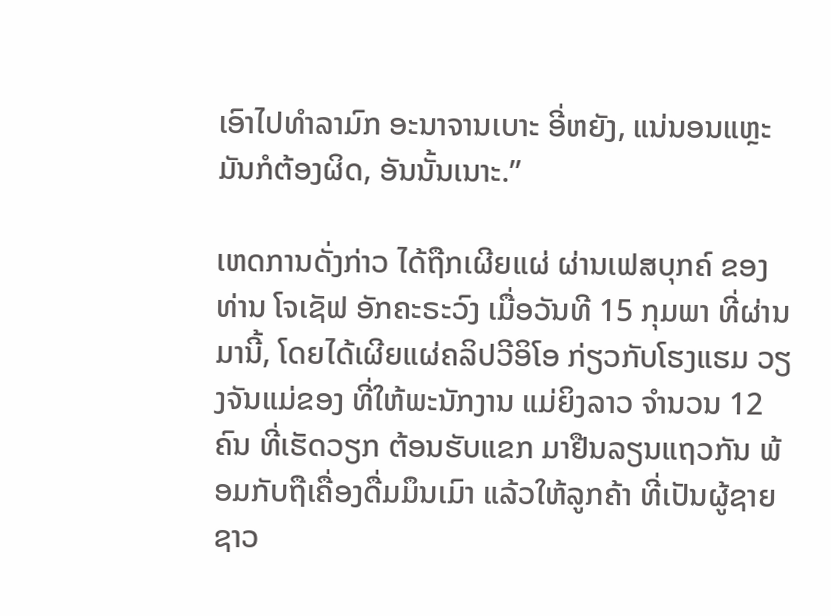ເອົາໄປທຳລາມົກ ອະນາຈານເບາະ ອີ່ຫຍັງ, ແນ່ນອນແຫຼະ ມັນກໍຕ້ອງຜິດ, ອັນນັ້ນເນາະ.”

ເຫດການດັ່ງກ່າວ ໄດ້ຖືກເຜີຍແຜ່ ຜ່ານເຟສບຸກຄ໌ ຂອງທ່ານ ໂຈເຊັຟ ອັກຄະຣະວົງ ເມື່ອວັນທີ 15 ກຸມພາ ທີ່ຜ່ານມານີ້, ໂດຍໄດ້ເຜີຍແຜ່ຄລິປວີອິໂອ ກ່ຽວກັບໂຮງແຮມ ວຽງຈັນແມ່ຂອງ ທີ່ໃຫ້ພະນັກງານ ແມ່ຍິງລາວ ຈຳນວນ 12 ຄົນ ທີ່ເຮັດວຽກ ຕ້ອນຮັບແຂກ ມາຢືນລຽນແຖວກັນ ພ້ອມກັບຖືເຄື່ອງດື່ມມຶນເມົາ ແລ້ວໃຫ້ລູກຄ້າ ທີ່ເປັນຜູ້ຊາຍ ຊາວ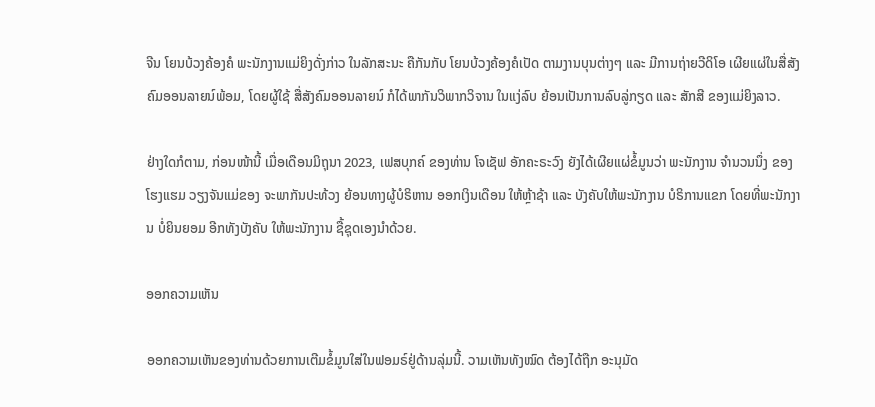ຈີນ ໂຍນບ້ວງຄ້ອງຄໍ ພະນັກງານແມ່ຍິງດັ່ງກ່າວ ໃນລັກສະນະ ຄືກັນກັບ ໂຍນບ້ວງຄ້ອງຄໍເປັດ ຕາມງານບຸນຕ່າງໆ ແລະ ມີການຖ່າຍວີດິໂອ ເຜີຍແຜ່ໃນສື່ສັງຄົມອອນລາຍນ໌ພ້ອມ, ໂດຍຜູ້ໃຊ້ ສື່ສັງຄົມອອນລາຍນ໌ ກໍໄດ້ພາກັນວິພາກວິຈານ ໃນແງ່ລົບ ຍ້ອນເປັນການລົບລູ່ກຽດ ແລະ ສັກສີ ຂອງແມ່ຍິງລາວ.

ຢ່າງໃດກໍຕາມ, ກ່ອນໜ້ານີ້ ເມື່ອເດືອນມິຖຸນາ 2023, ເຟສບຸກຄ໌ ຂອງທ່ານ ໂຈເຊັຟ ອັກຄະຣະວົງ ຍັງໄດ້ເຜີຍແຜ່ຂໍ້ມູນວ່າ ພະນັກງານ ຈຳນວນນຶ່ງ ຂອງໂຮງແຮມ ວຽງຈັນແມ່ຂອງ ຈະພາກັນປະທ້ວງ ຍ້ອນທາງຜູ້ບໍຣິຫານ ອອກເງິນເດືອນ ໃຫ້ຫຼ້າຊ້າ ແລະ ບັງຄັບໃຫ້ພະນັກງານ ບໍຣິການແຂກ ໂດຍທີ່ພະນັກງານ ບໍ່ຍິນຍອມ ອີກທັງບັງຄັບ ໃຫ້ພະນັກງານ ຊື້ຊຸດເອງນຳດ້ວຍ.

ອອກຄວາມເຫັນ

ອອກຄວາມເຫັນຂອງທ່ານດ້ວຍການເຕີມຂໍ້ມູນໃສ່ໃນຟອມຣ໌ຢູ່ດ້ານລຸ່ມນີ້. ວາມເຫັນທັງໝົດ ຕ້ອງໄດ້ຖືກ ອະນຸມັດ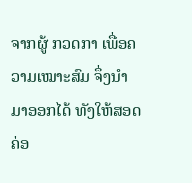ຈາກຜູ້ ກວດກາ ເພື່ອຄວາມເໝາະສົມ ຈຶ່ງນໍາມາອອກໄດ້ ທັງໃຫ້ສອດຄ່ອ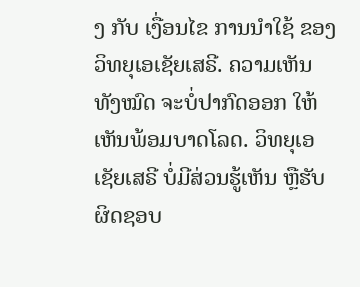ງ ກັບ ເງື່ອນໄຂ ການນຳໃຊ້ ຂອງ ວິທຍຸເອເຊັຍເສຣີ. ຄວາມເຫັນທັງໝົດ ຈະບໍ່ປາກົດອອກ ໃຫ້ເຫັນພ້ອມບາດໂລດ. ວິທຍຸເອເຊັຍເສຣີ ບໍ່ມີສ່ວນຮູ້ເຫັນ ຫຼືຮັບຜິດຊອບ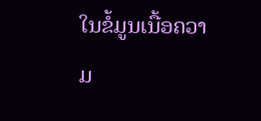ໃນຂໍ້ມູນເນື້ອຄວາມ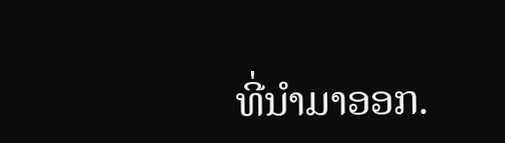ທີ່ນໍາມາອອກ.